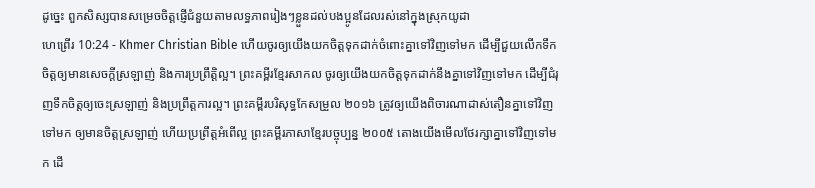ដូច្នេះ ពួកសិស្សបានសម្រេចចិត្ដផ្ញើជំនួយតាមលទ្ធភាពរៀងៗខ្លួនដល់បងប្អូនដែលរស់នៅក្នុងស្រុកយូដា
ហេព្រើរ 10:24 - Khmer Christian Bible ហើយចូរឲ្យយើងយកចិត្ដទុកដាក់ចំពោះគ្នាទៅវិញទៅមក ដើម្បីជួយលើកទឹកចិត្ដឲ្យមានសេចក្ដីស្រឡាញ់ និងការប្រព្រឹត្ដិល្អ។ ព្រះគម្ពីរខ្មែរសាកល ចូរឲ្យយើងយកចិត្តទុកដាក់នឹងគ្នាទៅវិញទៅមក ដើម្បីជំរុញទឹកចិត្តឲ្យចេះស្រឡាញ់ និងប្រព្រឹត្តការល្អ។ ព្រះគម្ពីរបរិសុទ្ធកែសម្រួល ២០១៦ ត្រូវឲ្យយើងពិចារណាដាស់តឿនគ្នាទៅវិញទៅមក ឲ្យមានចិត្តស្រឡាញ់ ហើយប្រព្រឹត្តអំពើល្អ ព្រះគម្ពីរភាសាខ្មែរបច្ចុប្បន្ន ២០០៥ តោងយើងមើលថែរក្សាគ្នាទៅវិញទៅមក ដើ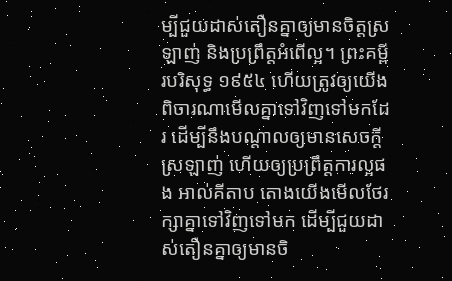ម្បីជួយដាស់តឿនគ្នាឲ្យមានចិត្តស្រឡាញ់ និងប្រព្រឹត្តអំពើល្អ។ ព្រះគម្ពីរបរិសុទ្ធ ១៩៥៤ ហើយត្រូវឲ្យយើងពិចារណាមើលគ្នាទៅវិញទៅមកដែរ ដើម្បីនឹងបណ្តាលឲ្យមានសេចក្ដីស្រឡាញ់ ហើយឲ្យប្រព្រឹត្តការល្អផង អាល់គីតាប តោងយើងមើលថែរក្សាគ្នាទៅវិញទៅមក ដើម្បីជួយដាស់តឿនគ្នាឲ្យមានចិ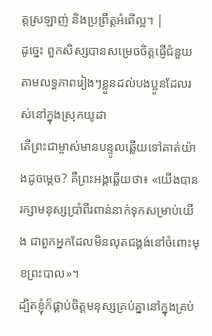ត្ដស្រឡាញ់ និងប្រព្រឹត្ដអំពើល្អ។ |
ដូច្នេះ ពួកសិស្សបានសម្រេចចិត្ដផ្ញើជំនួយតាមលទ្ធភាពរៀងៗខ្លួនដល់បងប្អូនដែលរស់នៅក្នុងស្រុកយូដា
តើព្រះជាម្ចាស់មានបន្ទូលឆ្លើយទៅគាត់យ៉ាងដូចម្ដេច? គឺព្រះអង្គឆ្លើយថា៖ «យើងបានរក្សាមនុស្សប្រាំពីរពាន់នាក់ទុកសម្រាប់យើង ជាពួកអ្នកដែលមិនលុតជង្គង់នៅចំពោះមុខព្រះបាល»។
ដ្បិតខ្ញុំក៏ផ្គាប់ចិត្ដមនុស្សគ្រប់គ្នានៅក្នុងគ្រប់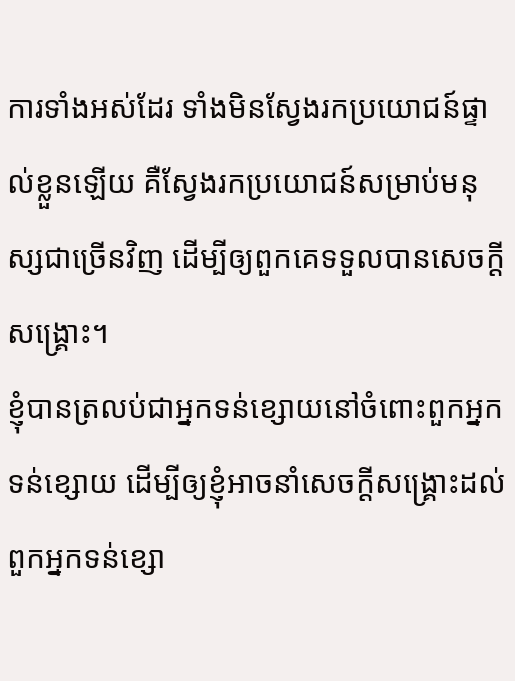ការទាំងអស់ដែរ ទាំងមិនស្វែងរកប្រយោជន៍ផ្ទាល់ខ្លួនឡើយ គឺស្វែងរកប្រយោជន៍សម្រាប់មនុស្សជាច្រើនវិញ ដើម្បីឲ្យពួកគេទទួលបានសេចក្ដីសង្គ្រោះ។
ខ្ញុំបានត្រលប់ជាអ្នកទន់ខ្សោយនៅចំពោះពួកអ្នកទន់ខ្សោយ ដើម្បីឲ្យខ្ញុំអាចនាំសេចក្ដីសង្គ្រោះដល់ពួកអ្នកទន់ខ្សោ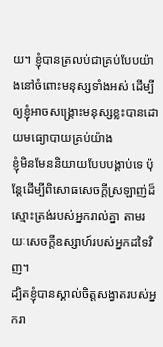យ។ ខ្ញុំបានត្រលប់ជាគ្រប់បែបយ៉ាងនៅចំពោះមនុស្សទាំងអស់ ដើម្បីឲ្យខ្ញុំអាចសង្គ្រោះមនុស្សខ្លះបានដោយមធ្យោបាយគ្រប់យ៉ាង
ខ្ញុំមិនមែននិយាយបែបបង្គាប់ទេ ប៉ុន្ដែដើម្បីពិសោធសេចក្ដីស្រឡាញ់ដ៏ស្មោះត្រង់របស់អ្នករាល់គ្នា តាមរយៈសេចក្ដីឧស្សាហ៍របស់អ្នកដទៃវិញ។
ដ្បិតខ្ញុំបានស្គាល់ចិត្ដសង្វាតរបស់អ្នករា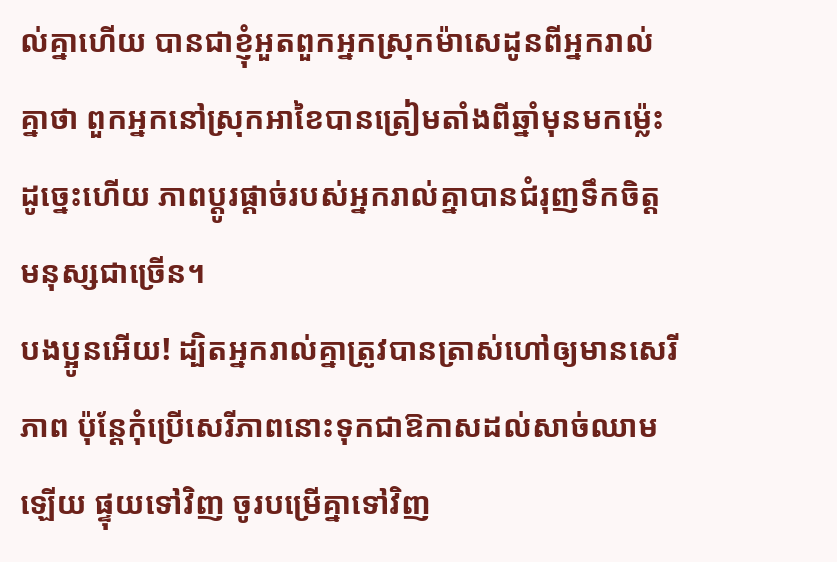ល់គ្នាហើយ បានជាខ្ញុំអួតពួកអ្នកស្រុកម៉ាសេដូនពីអ្នករាល់គ្នាថា ពួកអ្នកនៅស្រុកអាខៃបានត្រៀមតាំងពីឆ្នាំមុនមកម្ល៉េះ ដូច្នេះហើយ ភាពប្ដូរផ្ដាច់របស់អ្នករាល់គ្នាបានជំរុញទឹកចិត្ដមនុស្សជាច្រើន។
បងប្អូនអើយ! ដ្បិតអ្នករាល់គ្នាត្រូវបានត្រាស់ហៅឲ្យមានសេរីភាព ប៉ុន្ដែកុំប្រើសេរីភាពនោះទុកជាឱកាសដល់សាច់ឈាមឡើយ ផ្ទុយទៅវិញ ចូរបម្រើគ្នាទៅវិញ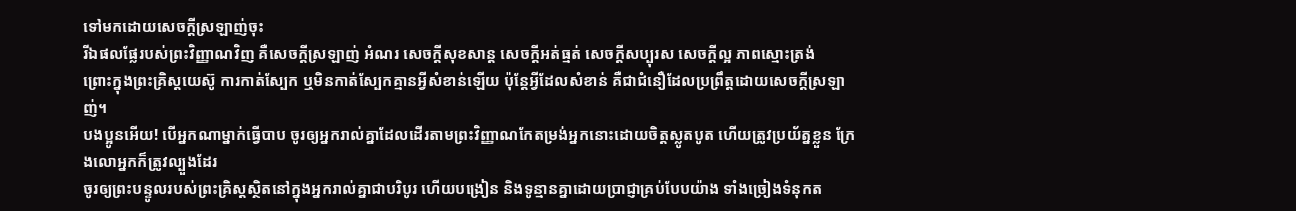ទៅមកដោយសេចក្ដីស្រឡាញ់ចុះ
រីឯផលផ្លែរបស់ព្រះវិញ្ញាណវិញ គឺសេចក្ដីស្រឡាញ់ អំណរ សេចក្ដីសុខសាន្ដ សេចក្ដីអត់ធ្មត់ សេចក្ដីសប្បុរស សេចក្តីល្អ ភាពស្មោះត្រង់
ព្រោះក្នុងព្រះគ្រិស្ដយេស៊ូ ការកាត់ស្បែក ឬមិនកាត់ស្បែកគ្មានអ្វីសំខាន់ឡើយ ប៉ុន្តែអ្វីដែលសំខាន់ គឺជាជំនឿដែលប្រពឹ្រត្ដដោយសេចក្ដីស្រឡាញ់។
បងប្អូនអើយ! បើអ្នកណាម្នាក់ធ្វើបាប ចូរឲ្យអ្នករាល់គ្នាដែលដើរតាមព្រះវិញ្ញាណកែតម្រង់អ្នកនោះដោយចិត្តស្លូតបូត ហើយត្រូវប្រយ័ត្នខ្លួន ក្រែងលោអ្នកក៏ត្រូវល្បួងដែរ
ចូរឲ្យព្រះបន្ទូលរបស់ព្រះគ្រិស្ដស្ថិតនៅក្នុងអ្នករាល់គ្នាជាបរិបូរ ហើយបង្រៀន និងទូន្មានគ្នាដោយប្រាជ្ញាគ្រប់បែបយ៉ាង ទាំងច្រៀងទំនុកត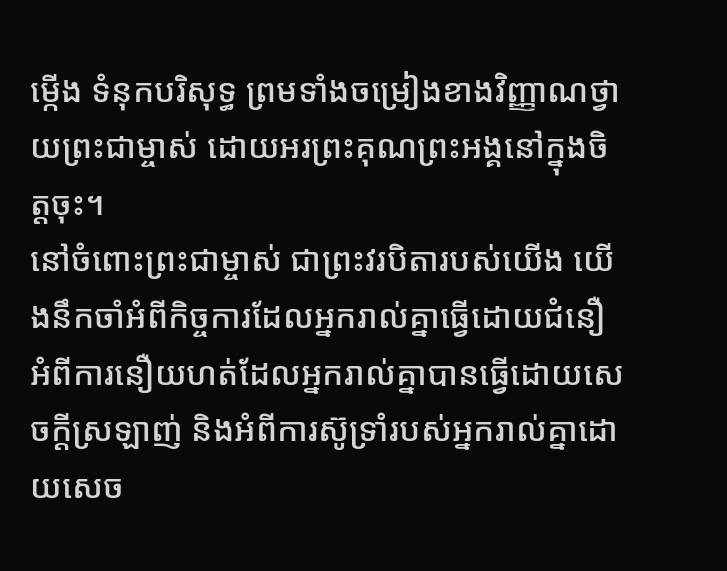ម្កើង ទំនុកបរិសុទ្ធ ព្រមទាំងចម្រៀងខាងវិញ្ញាណថ្វាយព្រះជាម្ចាស់ ដោយអរព្រះគុណព្រះអង្គនៅក្នុងចិត្ដចុះ។
នៅចំពោះព្រះជាម្ចាស់ ជាព្រះវរបិតារបស់យើង យើងនឹកចាំអំពីកិច្ចការដែលអ្នករាល់គ្នាធ្វើដោយជំនឿ អំពីការនឿយហត់ដែលអ្នករាល់គ្នាបានធ្វើដោយសេចក្ដីស្រឡាញ់ និងអំពីការស៊ូទ្រាំរបស់អ្នករាល់គ្នាដោយសេច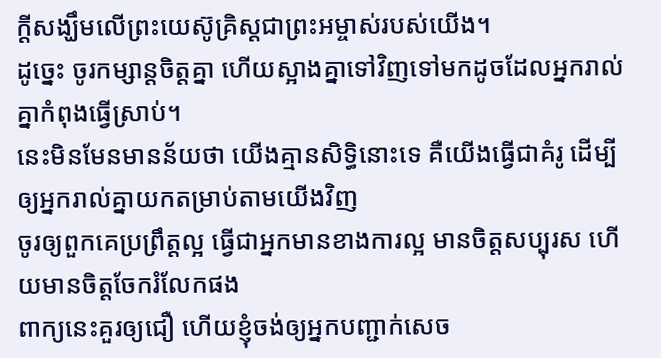ក្ដីសង្ឃឹមលើព្រះយេស៊ូគ្រិស្ដជាព្រះអម្ចាស់របស់យើង។
ដូច្នេះ ចូរកម្សាន្ដចិត្ដគ្នា ហើយស្អាងគ្នាទៅវិញទៅមកដូចដែលអ្នករាល់គ្នាកំពុងធ្វើស្រាប់។
នេះមិនមែនមានន័យថា យើងគ្មានសិទ្ធិនោះទេ គឺយើងធ្វើជាគំរូ ដើម្បីឲ្យអ្នករាល់គ្នាយកតម្រាប់តាមយើងវិញ
ចូរឲ្យពួកគេប្រព្រឹត្ដល្អ ធ្វើជាអ្នកមានខាងការល្អ មានចិត្ដសប្បុរស ហើយមានចិត្ដចែករំលែកផង
ពាក្យនេះគួរឲ្យជឿ ហើយខ្ញុំចង់ឲ្យអ្នកបញ្ជាក់សេច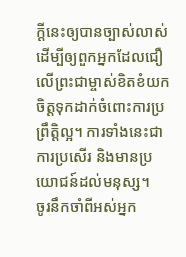ក្ដីនេះឲ្យបានច្បាស់លាស់ ដើម្បីឲ្យពួកអ្នកដែលជឿលើព្រះជាម្ចាស់ខិតខំយកចិត្ដទុកដាក់ចំពោះការប្រព្រឹត្ដិល្អ។ ការទាំងនេះជាការប្រសើរ និងមានប្រយោជន៍ដល់មនុស្ស។
ចូរនឹកចាំពីអស់អ្នក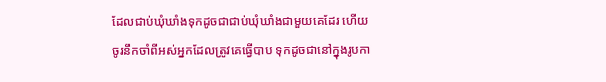ដែលជាប់ឃុំឃាំងទុកដូចជាជាប់ឃុំឃាំងជាមួយគេដែរ ហើយចូរនឹកចាំពីអស់អ្នកដែលត្រូវគេធ្វើបាប ទុកដូចជានៅក្នុងរូបកា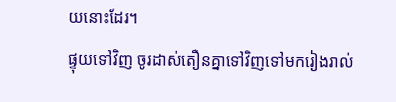យនោះដែរ។
ផ្ទុយទៅវិញ ចូរដាស់តឿនគ្នាទៅវិញទៅមករៀងរាល់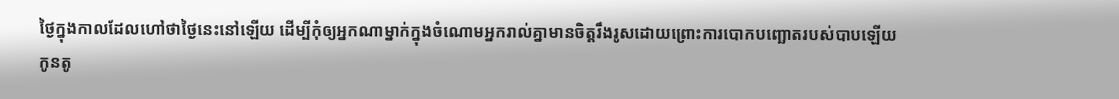ថ្ងៃក្នុងកាលដែលហៅថាថ្ងៃនេះនៅឡើយ ដើម្បីកុំឲ្យអ្នកណាម្នាក់ក្នុងចំណោមអ្នករាល់គ្នាមានចិត្ដរឹងរូសដោយព្រោះការបោកបញ្ឆោតរបស់បាបឡើយ
កូនតូ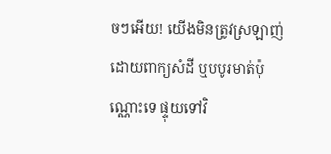ចៗអើយ! យើងមិនត្រូវស្រឡាញ់ដោយពាក្យសំដី ឬបបូរមាត់ប៉ុណ្ណោះទេ ផ្ទុយទៅវិ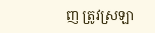ញ ត្រូវស្រឡា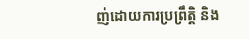ញ់ដោយការប្រព្រឹត្ដិ និង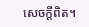សេចក្ដីពិត។